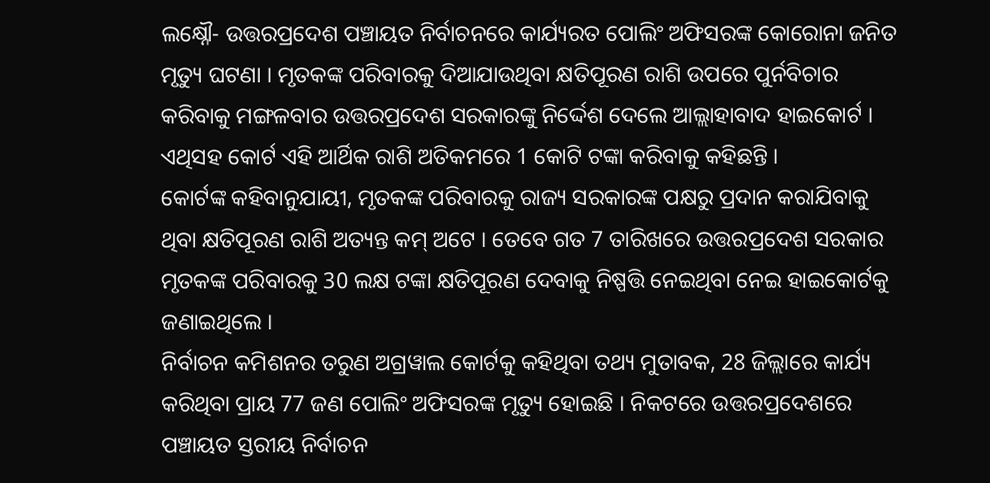ଲକ୍ଷ୍ନୌ- ଉତ୍ତରପ୍ରଦେଶ ପଞ୍ଚାୟତ ନିର୍ବାଚନରେ କାର୍ଯ୍ୟରତ ପୋଲିଂ ଅଫିସରଙ୍କ କୋରୋନା ଜନିତ ମୃତ୍ୟୁ ଘଟଣା । ମୃତକଙ୍କ ପରିବାରକୁ ଦିଆଯାଉଥିବା କ୍ଷତିପୂରଣ ରାଶି ଉପରେ ପୁର୍ନବିଚାର କରିବାକୁ ମଙ୍ଗଳବାର ଉତ୍ତରପ୍ରଦେଶ ସରକାରଙ୍କୁ ନିର୍ଦ୍ଦେଶ ଦେଲେ ଆଲ୍ଲାହାବାଦ ହାଇକୋର୍ଟ । ଏଥିସହ କୋର୍ଟ ଏହି ଆର୍ଥିକ ରାଶି ଅତିକମରେ 1 କୋଟି ଟଙ୍କା କରିବାକୁ କହିଛନ୍ତି ।
କୋର୍ଟଙ୍କ କହିବାନୁଯାୟୀ, ମୃତକଙ୍କ ପରିବାରକୁ ରାଜ୍ୟ ସରକାରଙ୍କ ପକ୍ଷରୁ ପ୍ରଦାନ କରାଯିବାକୁ ଥିବା କ୍ଷତିପୂରଣ ରାଶି ଅତ୍ୟନ୍ତ କମ୍ ଅଟେ । ତେବେ ଗତ 7 ତାରିଖରେ ଉତ୍ତରପ୍ରଦେଶ ସରକାର ମୃତକଙ୍କ ପରିବାରକୁ 30 ଲକ୍ଷ ଟଙ୍କା କ୍ଷତିପୂରଣ ଦେବାକୁ ନିଷ୍ପତ୍ତି ନେଇଥିବା ନେଇ ହାଇକୋର୍ଟକୁ ଜଣାଇଥିଲେ ।
ନିର୍ବାଚନ କମିଶନର ତରୁଣ ଅଗ୍ରୱାଲ କୋର୍ଟକୁ କହିଥିବା ତଥ୍ୟ ମୁତାବକ, 28 ଜିଲ୍ଲାରେ କାର୍ଯ୍ୟ କରିଥିବା ପ୍ରାୟ 77 ଜଣ ପୋଲିଂ ଅଫିସରଙ୍କ ମୃତ୍ୟୁ ହୋଇଛି । ନିକଟରେ ଉତ୍ତରପ୍ରଦେଶରେ ପଞ୍ଚାୟତ ସ୍ତରୀୟ ନିର୍ବାଚନ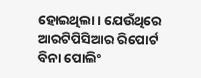ହୋଇଥିଲା । ଯେଉଁଥିରେ ଆରଟିପିସିଆର ରିପୋର୍ଟ ବିନା ପୋଲିଂ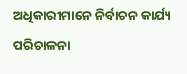ଅଧିକାରୀମାନେ ନିର୍ବାଚନ କାର୍ଯ୍ୟ ପରିଚାଳନା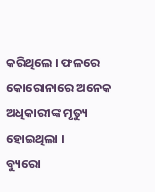କରିଥିଲେ । ଫଳରେ କୋରୋନାରେ ଅନେକ ଅଧିକାରୀଙ୍କ ମୃତ୍ୟୁ ହୋଇଥିଲା ।
ବ୍ୟୁରୋ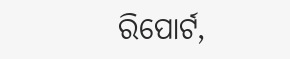ରିପୋର୍ଟ,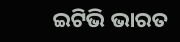ଇଟିଭି ଭାରତ